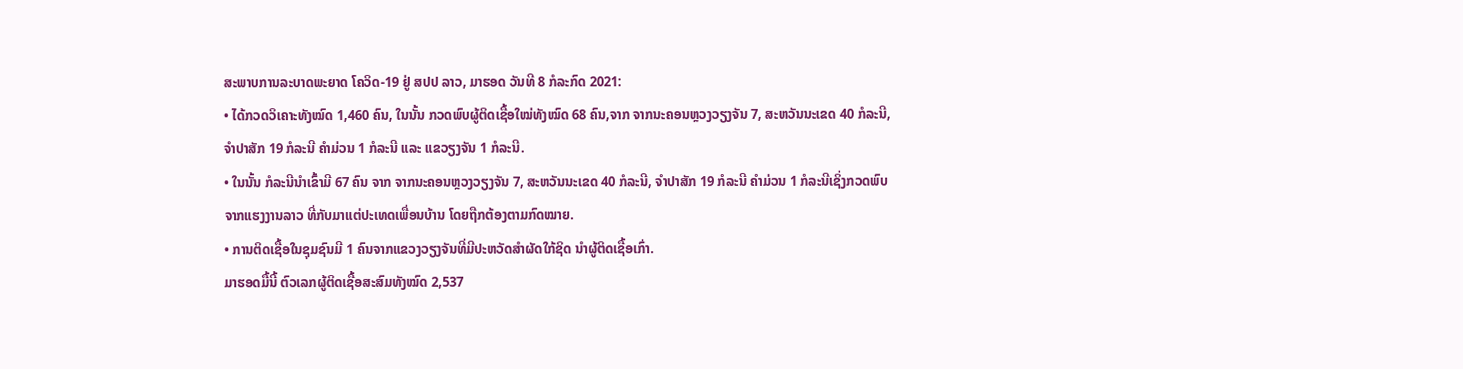ສະພາບການລະບາດພະຍາດ ໂຄວິດ-19 ຢູ່ ສປປ ລາວ, ມາຮອດ ວັນທີ 8 ກໍລະກົດ 2021:
• ໄດ້ກວດວິເຄາະທັງໝົດ 1,460 ຄົນ, ໃນນັ້ນ ກວດພົບຜູ້ຕິດເຊື້ອໃໝ່ທັງໝົດ 68 ຄົນ,ຈາກ ຈາກນະຄອນຫຼວງວຽງຈັນ 7, ສະຫວັນນະເຂດ 40 ກໍລະນີ, ຈຳປາສັກ 19 ກໍລະນີ ຄຳມ່ວນ 1 ກໍລະນີ ແລະ ແຂວຽງຈັນ 1 ກໍລະນີ.
• ໃນນັ້ນ ກໍລະນີນຳເຂົ້າມີ 67 ຄົນ ຈາກ ຈາກນະຄອນຫຼວງວຽງຈັນ 7, ສະຫວັນນະເຂດ 40 ກໍລະນີ, ຈຳປາສັກ 19 ກໍລະນີ ຄຳມ່ວນ 1 ກໍລະນີເຊິ່ງກວດພົບຈາກແຮງງານລາວ ທີ່ກັບມາແຕ່ປະເທດເພື່ອນບ້ານ ໂດຍຖືກຕ້ອງຕາມກົດໝາຍ.
• ການຕິດເຊື້ອໃນຊຸມຊົນມີ 1 ຄົນຈາກແຂວງວຽງຈັນທີ່ມີປະຫວັດສຳຜັດໃກ້ຊິດ ນຳຜູ້ຕິດເຊື້ອເກົ່າ.
ມາຮອດມື້ນີ້ ຕົວເລກຜູ້ຕິດເຊື້ອສະສົມທັງໝົດ 2,537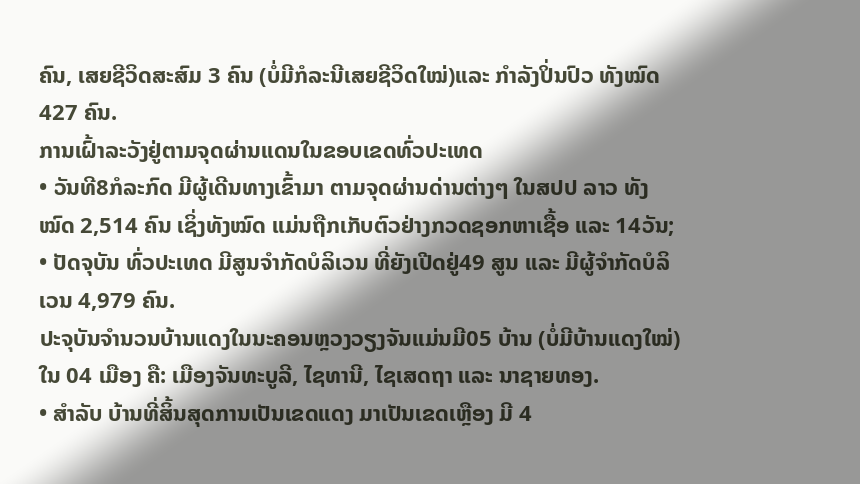ຄົນ, ເສຍຊີວິດສະສົມ 3 ຄົນ (ບໍ່ມີກໍລະນີເສຍຊີວິດໃໝ່)ແລະ ກໍາລັງປິ່ນປົວ ທັງໝົດ 427 ຄົນ.
ການເຝົ້າລະວັງຢູ່ຕາມຈຸດຜ່ານແດນໃນຂອບເຂດທົ່ວປະເທດ
• ວັນທີ8ກໍລະກົດ ມີຜູ້ເດີນທາງເຂົ້າມາ ຕາມຈຸດຜ່ານດ່ານຕ່າງໆ ໃນສປປ ລາວ ທັງໝົດ 2,514 ຄົນ ເຊິ່ງທັງໝົດ ແມ່ນຖືກເກັບຕົວຢ່າງກວດຊອກຫາເຊື້ອ ແລະ 14ວັນ;
• ປັດຈຸບັນ ທົ່ວປະເທດ ມີສູນຈຳກັດບໍລິເວນ ທີ່ຍັງເປີດຢູ່49 ສູນ ແລະ ມີຜູ້ຈຳກັດບໍລິເວນ 4,979 ຄົນ.
ປະຈຸບັນຈຳນວນບ້ານແດງໃນນະຄອນຫຼວງວຽງຈັນແມ່ນມີ05 ບ້ານ (ບໍ່ມີບ້ານແດງໃໝ່)ໃນ 04 ເມືອງ ຄື: ເມືອງຈັນທະບູລີ, ໄຊທານີ, ໄຊເສດຖາ ແລະ ນາຊາຍທອງ.
• ສຳລັບ ບ້ານທີ່ສິ້ນສຸດການເປັນເຂດແດງ ມາເປັນເຂດເຫຼືອງ ມີ 4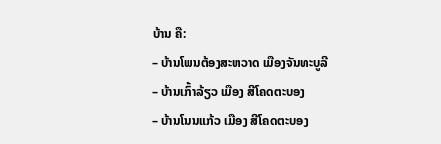ບ້ານ ຄື:
– ບ້ານໂພນຕ້ອງສະຫວາດ ເມືອງຈັນທະບູລີ
– ບ້ານເກົ້າລ້ຽວ ເມືອງ ສີໂຄດຕະບອງ
– ບ້ານໂນນແກ້ວ ເມືອງ ສີໂຄດຕະບອງ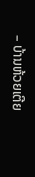– ບ້ານຫ້ວຍເຕີຍ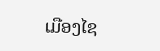ເມືອງໄຊ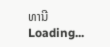ທານີ
Loading...